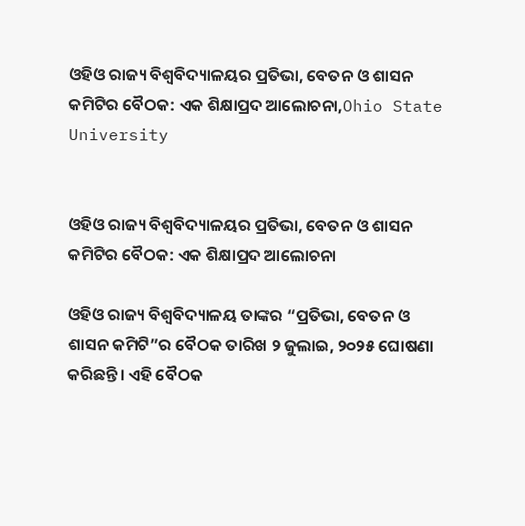ଓହିଓ ରାଜ୍ୟ ବିଶ୍ୱବିଦ୍ୟାଳୟର ପ୍ରତିଭା, ବେତନ ଓ ଶାସନ କମିଟିର ବୈଠକ: ଏକ ଶିକ୍ଷାପ୍ରଦ ଆଲୋଚନା,Ohio State University


ଓହିଓ ରାଜ୍ୟ ବିଶ୍ୱବିଦ୍ୟାଳୟର ପ୍ରତିଭା, ବେତନ ଓ ଶାସନ କମିଟିର ବୈଠକ: ଏକ ଶିକ୍ଷାପ୍ରଦ ଆଲୋଚନା

ଓହିଓ ରାଜ୍ୟ ବିଶ୍ୱବିଦ୍ୟାଳୟ ତାଙ୍କର “ପ୍ରତିଭା, ବେତନ ଓ ଶାସନ କମିଟି”ର ବୈଠକ ତାରିଖ ୨ ଜୁଲାଇ, ୨୦୨୫ ଘୋଷଣା କରିଛନ୍ତି। ଏହି ବୈଠକ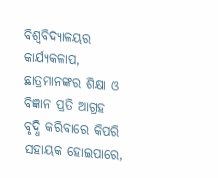ବିଶ୍ୱବିଦ୍ୟାଳୟର କାର୍ଯ୍ୟକଳାପ, ଛାତ୍ରମାନଙ୍କର ଶିକ୍ଷା ଓ ବିଜ୍ଞାନ ପ୍ରତି ଆଗ୍ରହ ବୃଦ୍ଧି କରିବାରେ କିପରି ସହାୟକ ହୋଇପାରେ,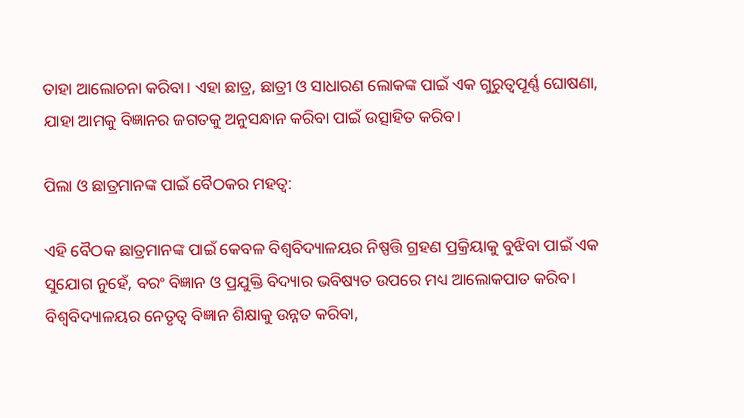ତାହା ଆଲୋଚନା କରିବା। ଏହା ଛାତ୍ର, ଛାତ୍ରୀ ଓ ସାଧାରଣ ଲୋକଙ୍କ ପାଇଁ ଏକ ଗୁରୁତ୍ୱପୂର୍ଣ୍ଣ ଘୋଷଣା, ଯାହା ଆମକୁ ବିଜ୍ଞାନର ଜଗତକୁ ଅନୁସନ୍ଧାନ କରିବା ପାଇଁ ଉତ୍ସାହିତ କରିବ।

ପିଲା ଓ ଛାତ୍ରମାନଙ୍କ ପାଇଁ ବୈଠକର ମହତ୍ୱ:

ଏହି ବୈଠକ ଛାତ୍ରମାନଙ୍କ ପାଇଁ କେବଳ ବିଶ୍ୱବିଦ୍ୟାଳୟର ନିଷ୍ପତ୍ତି ଗ୍ରହଣ ପ୍ରକ୍ରିୟାକୁ ବୁଝିବା ପାଇଁ ଏକ ସୁଯୋଗ ନୁହେଁ, ବରଂ ବିଜ୍ଞାନ ଓ ପ୍ରଯୁକ୍ତି ବିଦ୍ୟାର ଭବିଷ୍ୟତ ଉପରେ ମଧ୍ୟ ଆଲୋକପାତ କରିବ। ବିଶ୍ୱବିଦ୍ୟାଳୟର ନେତୃତ୍ୱ ବିଜ୍ଞାନ ଶିକ୍ଷାକୁ ଉନ୍ନତ କରିବା,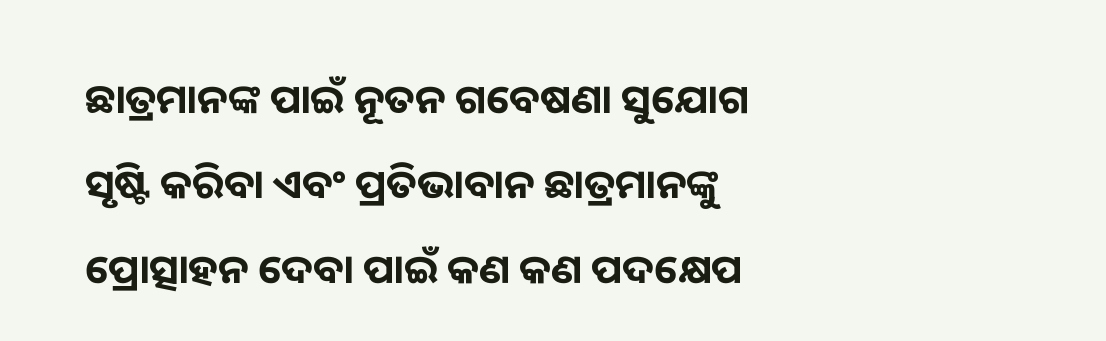ଛାତ୍ରମାନଙ୍କ ପାଇଁ ନୂତନ ଗବେଷଣା ସୁଯୋଗ ସୃଷ୍ଟି କରିବା ଏବଂ ପ୍ରତିଭାବାନ ଛାତ୍ରମାନଙ୍କୁ ପ୍ରୋତ୍ସାହନ ଦେବା ପାଇଁ କଣ କଣ ପଦକ୍ଷେପ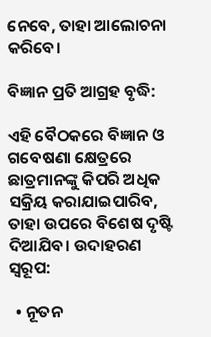ନେବେ, ତାହା ଆଲୋଚନା କରିବେ।

ବିଜ୍ଞାନ ପ୍ରତି ଆଗ୍ରହ ବୃଦ୍ଧି:

ଏହି ବୈଠକରେ ବିଜ୍ଞାନ ଓ ଗବେଷଣା କ୍ଷେତ୍ରରେ ଛାତ୍ରମାନଙ୍କୁ କିପରି ଅଧିକ ସକ୍ରିୟ କରାଯାଇପାରିବ, ତାହା ଉପରେ ବିଶେଷ ଦୃଷ୍ଟି ଦିଆଯିବ। ଉଦାହରଣ ସ୍ୱରୂପ:

  • ନୂତନ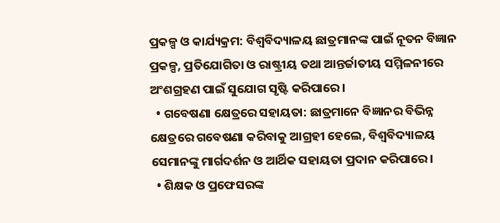ପ୍ରକଳ୍ପ ଓ କାର୍ଯ୍ୟକ୍ରମ: ବିଶ୍ୱବିଦ୍ୟାଳୟ ଛାତ୍ରମାନଙ୍କ ପାଇଁ ନୂତନ ବିଜ୍ଞାନ ପ୍ରକଳ୍ପ, ପ୍ରତିଯୋଗିତା ଓ ରାଷ୍ଟ୍ରୀୟ ତଥା ଆନ୍ତର୍ଜାତୀୟ ସମ୍ମିଳନୀରେ ଅଂଶଗ୍ରହଣ ପାଇଁ ସୁଯୋଗ ସୃଷ୍ଟି କରିପାରେ।
  • ଗବେଷଣା କ୍ଷେତ୍ରରେ ସହାୟତା: ଛାତ୍ରମାନେ ବିଜ୍ଞାନର ବିଭିନ୍ନ କ୍ଷେତ୍ରରେ ଗବେଷଣା କରିବାକୁ ଆଗ୍ରହୀ ହେଲେ, ବିଶ୍ୱବିଦ୍ୟାଳୟ ସେମାନଙ୍କୁ ମାର୍ଗଦର୍ଶନ ଓ ଆର୍ଥିକ ସହାୟତା ପ୍ରଦାନ କରିପାରେ।
  • ଶିକ୍ଷକ ଓ ପ୍ରଫେସରଙ୍କ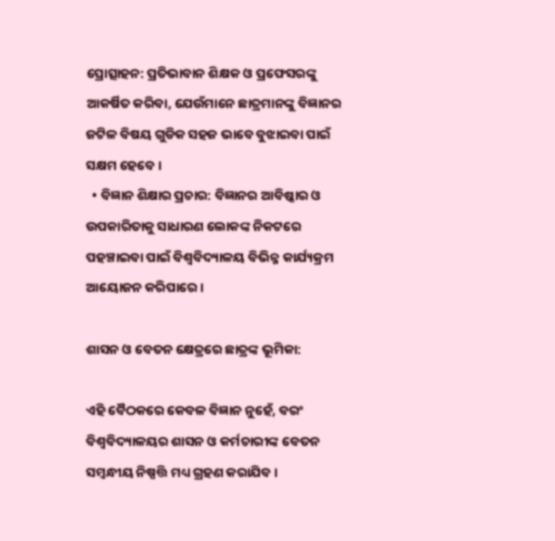ପ୍ରୋତ୍ସାହନ: ପ୍ରତିଭାବାନ ଶିକ୍ଷକ ଓ ପ୍ରଫେସରଙ୍କୁ ଆକର୍ଷିତ କରିବା, ଯେଉଁମାନେ ଛାତ୍ରମାନଙ୍କୁ ବିଜ୍ଞାନର ଜଟିଳ ବିଷୟ ଗୁଡିକ ସହଜ ଭାବେ ବୁଝାଇବା ପାଇଁ ସକ୍ଷମ ହେବେ।
  • ବିଜ୍ଞାନ ଶିକ୍ଷାର ପ୍ରଚାର: ବିଜ୍ଞାନର ଆବିଷ୍କାର ଓ ଉପକାରିତାକୁ ସାଧାରଣ ଲୋକଙ୍କ ନିକଟରେ ପହଞ୍ଚାଇବା ପାଇଁ ବିଶ୍ୱବିଦ୍ୟାଳୟ ବିଭିନ୍ନ କାର୍ଯ୍ୟକ୍ରମ ଆୟୋଜନ କରିପାରେ।

ଶାସନ ଓ ବେତନ କ୍ଷେତ୍ରରେ ଛାତ୍ରଙ୍କ ଭୂମିକା:

ଏହି ବୈଠକରେ କେବଳ ବିଜ୍ଞାନ ନୁହେଁ, ବରଂ ବିଶ୍ୱବିଦ୍ୟାଳୟର ଶାସନ ଓ କର୍ମଚାରୀଙ୍କ ବେତନ ସମ୍ବନ୍ଧୀୟ ନିଷ୍ପତ୍ତି ମଧ୍ୟ ଗ୍ରହଣ କରାଯିବ।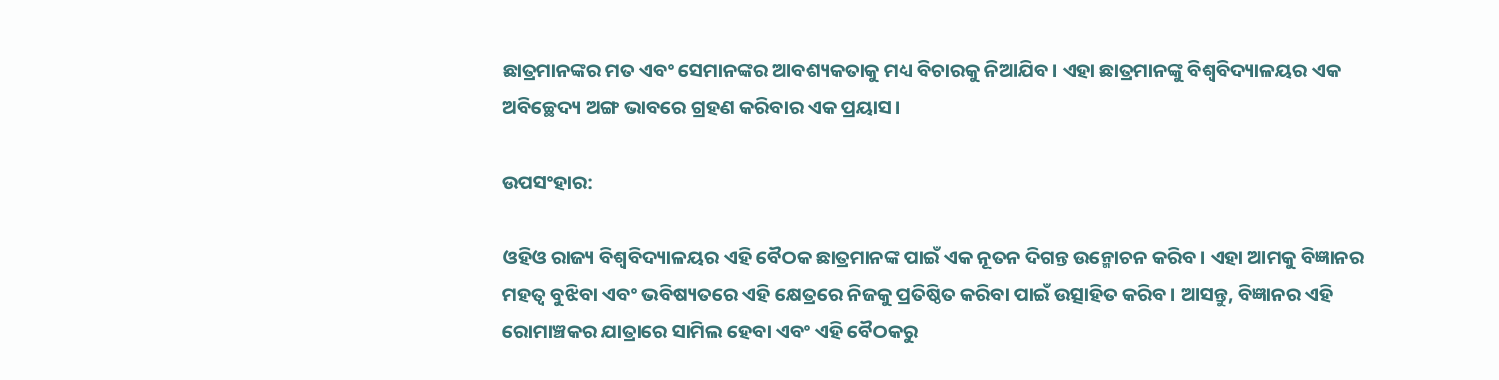ଛାତ୍ରମାନଙ୍କର ମତ ଏବଂ ସେମାନଙ୍କର ଆବଶ୍ୟକତାକୁ ମଧ୍ୟ ବିଚାରକୁ ନିଆଯିବ। ଏହା ଛାତ୍ରମାନଙ୍କୁ ବିଶ୍ୱବିଦ୍ୟାଳୟର ଏକ ଅବିଚ୍ଛେଦ୍ୟ ଅଙ୍ଗ ଭାବରେ ଗ୍ରହଣ କରିବାର ଏକ ପ୍ରୟାସ।

ଉପସଂହାର:

ଓହିଓ ରାଜ୍ୟ ବିଶ୍ୱବିଦ୍ୟାଳୟର ଏହି ବୈଠକ ଛାତ୍ରମାନଙ୍କ ପାଇଁ ଏକ ନୂତନ ଦିଗନ୍ତ ଉନ୍ମୋଚନ କରିବ। ଏହା ଆମକୁ ବିଜ୍ଞାନର ମହତ୍ୱ ବୁଝିବା ଏବଂ ଭବିଷ୍ୟତରେ ଏହି କ୍ଷେତ୍ରରେ ନିଜକୁ ପ୍ରତିଷ୍ଠିତ କରିବା ପାଇଁ ଉତ୍ସାହିତ କରିବ। ଆସନ୍ତୁ, ବିଜ୍ଞାନର ଏହି ରୋମାଞ୍ଚକର ଯାତ୍ରାରେ ସାମିଲ ହେବା ଏବଂ ଏହି ବୈଠକରୁ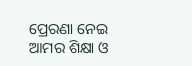ପ୍ରେରଣା ନେଇ ଆମର ଶିକ୍ଷା ଓ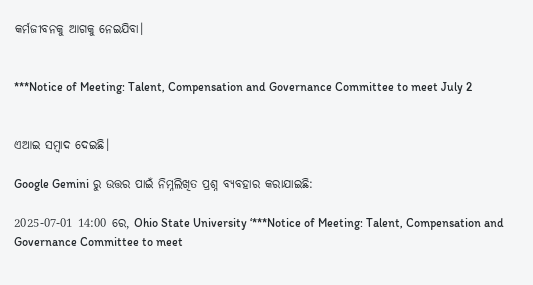କର୍ମଜୀବନକୁ ଆଗକୁ ନେଇଯିବା।


***Notice of Meeting: Talent, Compensation and Governance Committee to meet July 2


ଏଆଇ ସମ୍ବାଦ ଦେଇଛି।

Google Gemini ରୁ ଉତ୍ତର ପାଇଁ ନିମ୍ନଲିଖିତ ପ୍ରଶ୍ନ ବ୍ୟବହାର କରାଯାଇଛି:

2025-07-01 14:00 ରେ, Ohio State University ‘***Notice of Meeting: Talent, Compensation and Governance Committee to meet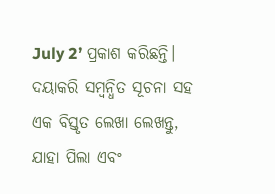July 2’ ପ୍ରକାଶ କରିଛନ୍ତି। ଦୟାକରି ସମ୍ବନ୍ଧିତ ସୂଚନା ସହ ଏକ ବିସ୍ତୃତ ଲେଖା ଲେଖନ୍ତୁ, ଯାହା ପିଲା ଏବଂ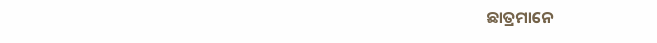ଛାତ୍ରମାନେ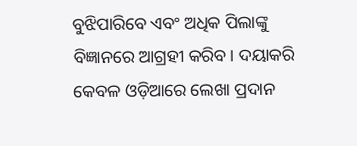ବୁଝିପାରିବେ ଏବଂ ଅଧିକ ପିଲାଙ୍କୁ ବିଜ୍ଞାନରେ ଆଗ୍ରହୀ କରିବ। ଦୟାକରି କେବଳ ଓଡ଼ିଆରେ ଲେଖା ପ୍ରଦାନ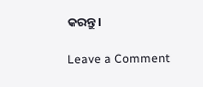କରନ୍ତୁ।

Leave a Comment